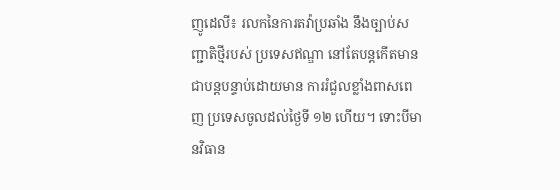ញូដេលី៖ រលកនៃការតវ៉ាប្រឆាំង នឹងច្បាប់សញ្ជាតិថ្មីរបស់ ប្រទេសឥណ្ឌា នៅតែបន្តកើតមានជាបន្តបន្ទាប់ដោយមាន ការរំជួលខ្លាំងពាសពេញ ប្រទេសចូលដល់ថ្ងៃទី ១២ ហើយ។ ទោះបីមានវិធាន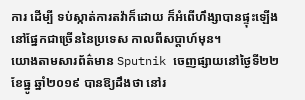ការ ដើម្បី ទប់ស្កាត់ការតវ៉ាក៏ដោយ ក៏អំពើហឹង្សាបានផ្ទុះឡើងនៅផ្នែកជាច្រើននៃប្រទេស កាលពីសប្តាហ៍មុន។
យោងតាមសារព័ត៌មាន Sputnik ចេញផ្សាយនៅថ្ងៃទី២២ ខែធ្នូ ឆ្នាំ២០១៩ បានឱ្យដឹងថា នៅរ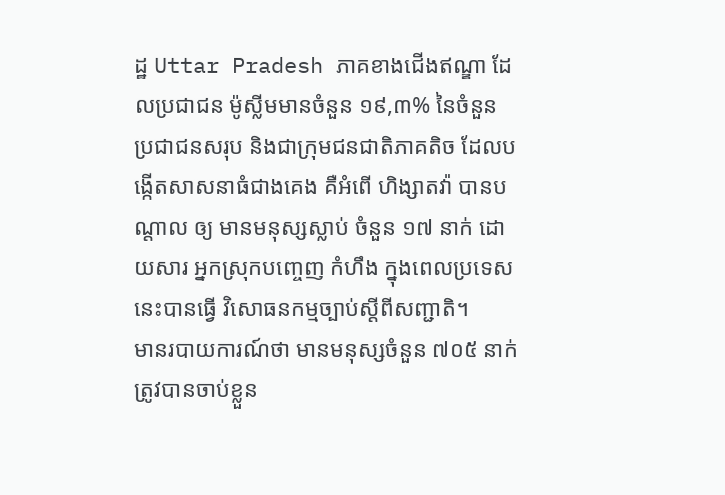ដ្ឋ Uttar Pradesh ភាគខាងជើងឥណ្ឌា ដែលប្រជាជន ម៉ូស្លីមមានចំនួន ១៩,៣% នៃចំនួន ប្រជាជនសរុប និងជាក្រុមជនជាតិភាគតិច ដែលបង្កើតសាសនាធំជាងគេង គឺអំពើ ហិង្សាតវ៉ា បានបណ្តាល ឲ្យ មានមនុស្សស្លាប់ ចំនួន ១៧ នាក់ ដោយសារ អ្នកស្រុកបញ្ចេញ កំហឹង ក្នុងពេលប្រទេសនេះបានធ្វើ វិសោធនកម្មច្បាប់ស្តីពីសញ្ជាតិ។
មានរបាយការណ៍ថា មានមនុស្សចំនួន ៧០៥ នាក់ ត្រូវបានចាប់ខ្លួន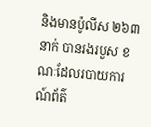និងមានប៉ូលីស ២៦៣ នាក់ បានរងរបួស ខណៈដែលរបាយការណ៍ព័ត៌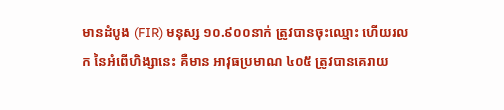មានដំបូង (FIR) មនុស្ស ១០.៩០០នាក់ ត្រូវបានចុះឈ្មោះ ហើយរលក នៃអំពើហិង្សានេះ គឺមាន អាវុធប្រមាណ ៤០៥ ត្រូវបានគេរាយ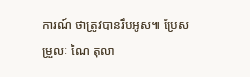ការណ៍ ថាត្រូវបានរឹបអូស៕ ប្រែសម្រួលៈ ណៃ តុលា